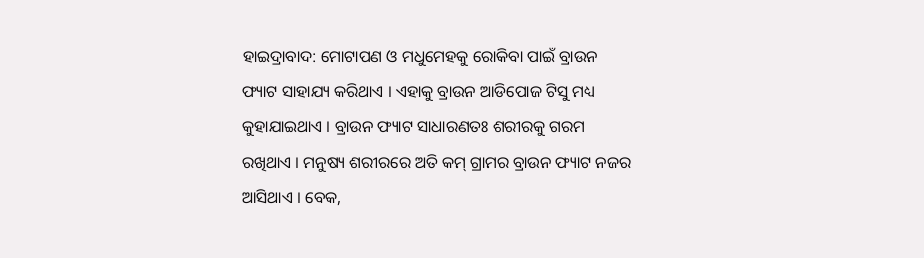ହାଇଦ୍ରାବାଦ: ମୋଟାପଣ ଓ ମଧୁମେହକୁ ରୋକିବା ପାଇଁ ବ୍ରାଉନ ଫ୍ୟାଟ ସାହାଯ୍ୟ କରିଥାଏ । ଏହାକୁ ବ୍ରାଉନ ଆଡିପୋଜ ଟିସୁ ମଧ୍ୟ କୁହାଯାଇଥାଏ । ବ୍ରାଉନ ଫ୍ୟାଟ ସାଧାରଣତଃ ଶରୀରକୁ ଗରମ ରଖିଥାଏ । ମନୁଷ୍ୟ ଶରୀରରେ ଅତି କମ୍ ଗ୍ରାମର ବ୍ରାଉନ ଫ୍ୟାଟ ନଜର ଆସିଥାଏ । ବେକ,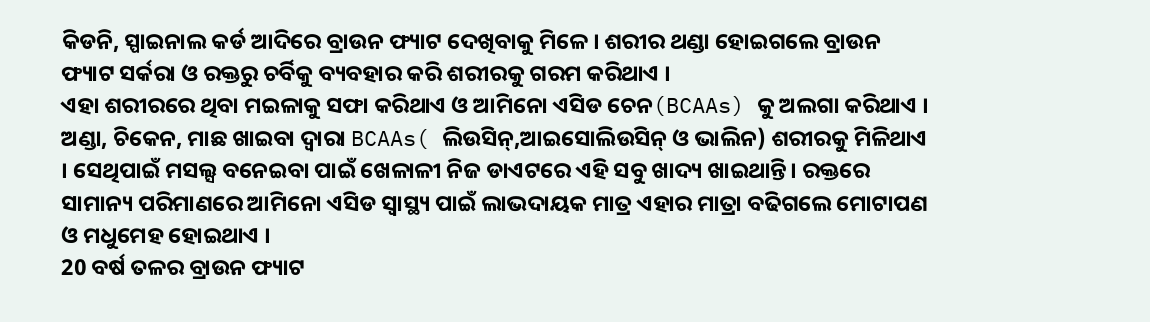କିଡନି, ସ୍ପାଇନାଲ କର୍ଡ ଆଦିରେ ବ୍ରାଉନ ଫ୍ୟାଟ ଦେଖିବାକୁ ମିଳେ । ଶରୀର ଥଣ୍ଡା ହୋଇଗଲେ ବ୍ରାଉନ ଫ୍ୟାଟ ସର୍କରା ଓ ରକ୍ତରୁ ଚର୍ବିକୁ ବ୍ୟବହାର କରି ଶରୀରକୁ ଗରମ କରିଥାଏ ।
ଏହା ଶରୀରରେ ଥିବା ମଇଳାକୁ ସଫା କରିଥାଏ ଓ ଆମିନୋ ଏସିଡ ଚେନ(BCAAs) କୁ ଅଲଗା କରିଥାଏ । ଅଣ୍ଡା, ଚିକେନ, ମାଛ ଖାଇବା ଦ୍ବାରା BCAAs( ଲିଉସିନ୍,ଆଇସୋଲିଉସିନ୍ ଓ ଭାଲିନ) ଶରୀରକୁ ମିଳିଥାଏ । ସେଥିପାଇଁ ମସଲ୍ସ ବନେଇବା ପାଇଁ ଖେଳାଳୀ ନିଜ ଡାଏଟରେ ଏହି ସବୁ ଖାଦ୍ୟ ଖାଇଥାନ୍ତି। ରକ୍ତରେ ସାମାନ୍ୟ ପରିମାଣରେ ଆମିନୋ ଏସିଡ ସ୍ବାସ୍ଥ୍ୟ ପାଇଁ ଲାଭଦାୟକ ମାତ୍ର ଏହାର ମାତ୍ରା ବଢିଗଲେ ମୋଟାପଣ ଓ ମଧୁମେହ ହୋଇଥାଏ ।
20 ବର୍ଷ ତଳର ବ୍ରାଉନ ଫ୍ୟାଟ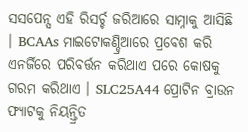ସସପେନ୍ସ ଏହି ରିସର୍ଚ୍ଚ ଜରିଆରେ ସାମ୍ନାକୁ ଆସିଛି । BCAAs ମାଇଟୋକଣ୍ଡ୍ରିଆରେ ପ୍ରବେଶ କରି ଏନର୍ଜିରେ ପରିବର୍ତ୍ତନ କରିଥାଏ ପରେ କୋଷକୁ ଗରମ କରିଥାଏ । SLC25A44 ପ୍ରୋଟିନ ବ୍ରାଉନ ଫ୍ୟାଟକୁ ନିୟନ୍ତ୍ରିତ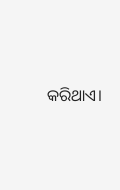କରିଥାଏ।